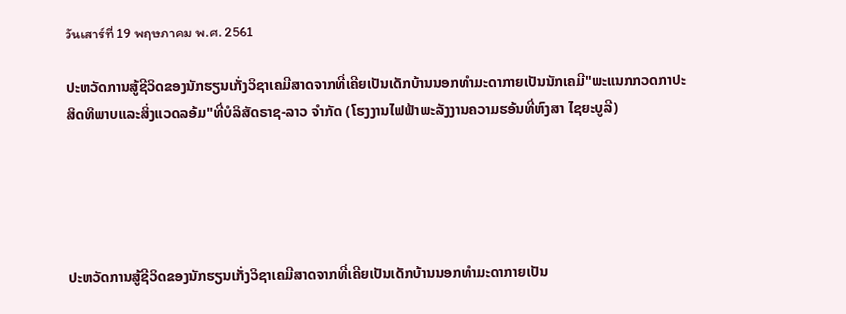วันเสาร์ที่ 19 พฤษภาคม พ.ศ. 2561

ປະຫວັດການສູ້ຊີວິດຂອງນັກຮຽນເກັ່ງວິຊາເຄມີສາດຈາກທີ່ເຄີຍເປັນເດັກບ້ານນອກທຳມະດາກາຍເປັນນັກເຄມີ"ພະແນກກວດກາປະສິດທິພາບແລະສິ່ງແວດລອ້ມ"ທີ່ບໍລິສັດຣາຊ-ລາວ ຈຳກັດ (ໂຮງງານໄຟຟ້າພະລັງງານຄວາມຮອ້ນທີ່ຫົງສາ ໄຊຍະບູລີ)





ປະຫວັດການສູ້ຊີວິດຂອງນັກຮຽນເກັ່ງວິຊາເຄມີສາດຈາກທີ່ເຄີຍເປັນເດັກບ້ານນອກທຳມະດາກາຍເປັນ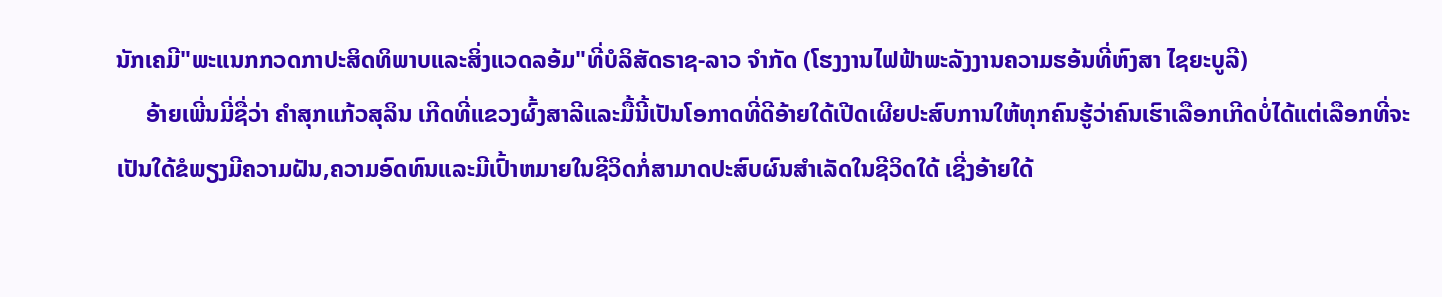ນັກເຄມີ"ພະແນກກວດກາປະສິດທິພາບແລະສິ່ງແວດລອ້ມ"ທີ່ບໍລິສັດຣາຊ-ລາວ ຈຳກັດ (ໂຮງງານໄຟຟ້າພະລັງງານຄວາມຮອ້ນທີ່ຫົງສາ ໄຊຍະບູລີ)
     ອ້າຍເພີ່ນມີ່ຊື່ວ່າ ຄຳສຸກແກ້ວສຸລິນ ເກີດທີ່ແຂວງຜົ້ງສາລີແລະມື້ນີ້ເປັນໂອກາດທີ່ດີອ້າຍໃດ້ເປີດເຜີຍປະສົບການໃຫ້ທຸກຄົນຮູ້ວ່າຄົນເຮົາເລືອກເກີດບໍ່ໄດ້ແຕ່ເລືອກທີ່ຈະເປັນໃດ້ຂໍພຽງມີຄວາມຝັນ,ຄວາມອົດທົນແລະມີເປົ້າຫມາຍໃນຊີວິດກໍ່ສາມາດປະສົບຜົນສຳເລັດໃນຊີວິດໃດ້ ເຊີ່ງອ້າຍໃດ້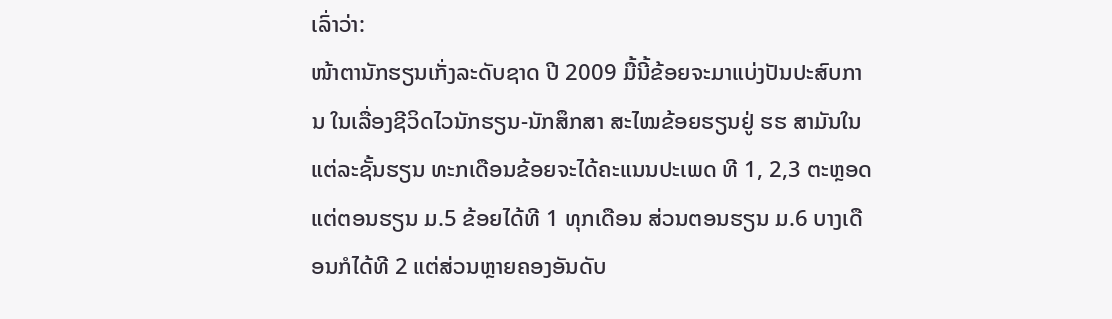ເລົ່າວ່າ:
ໜ້າຕານັກຮຽນເກັ່ງລະດັບຊາດ ປີ 2009 ມື້ນີ້ຂ້ອຍຈະມາແບ່ງປັນປະສົບການ ໃນເລື່ອງຊີວິດໄວນັກຮຽນ-ນັກສຶກສາ ສະໄໝຂ້ອຍຮຽນຢູ່ ຮຮ ສາມັນໃນແຕ່ລະຊັ້ນຮຽນ ທະກເດືອນຂ້ອຍຈະໄດ້ຄະແນນປະເພດ ທີ 1, 2,3 ຕະຫຼອດ ແຕ່ຕອນຮຽນ ມ.5 ຂ້ອຍໄດ້ທີ 1 ທຸກເດືອນ ສ່ວນຕອນຮຽນ ມ.6 ບາງເດືອນກໍໄດ້ທີ 2 ແຕ່ສ່ວນຫຼາຍຄອງອັນດັບ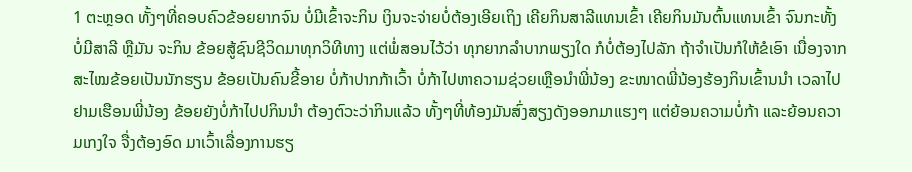1 ຕະຫຼອດ ທັ້ງໆທີ່ຄອບຄົວຂ້ອຍຍາກຈົນ ບໍ່ມີເຂົ້າຈະກິນ ເງິນຈະຈ່າຍບໍ່ຕ້ອງເອີຍເຖິງ ເຄີຍກິນສາລີແທນເຂົ້າ ເຄີຍກິນມັນຕົ້ນແທນເຂົ້າ ຈົນກະທັ້ງບໍ່ມີສາລີ ຫຼືມັນ ຈະກິນ ຂ້ອຍສູ້ຊົນຊີວິດມາທຸກວິທີທາງ ແຕ່ພໍ່ສອນໄວ້ວ່າ ທຸກຍາກລຳບາກພຽງໃດ ກໍບໍ່ຕ້ອງໄປລັກ ຖ້າຈຳເປັນກໍໃຫ້ຂໍເອົາ ເນື່ອງຈາກສະໄໝຂ້ອຍເປັນນັກຮຽນ ຂ້ອຍເປັນຄົນຂີ້ອາຍ ບໍ່ກ້າປາກກ້າເວົ້າ ບໍ່ກ້າໄປຫາຄວາມຊ່ວຍເຫຼືອນຳພີ່ນ້ອງ ຂະໜາດພີ່ນ້ອງຮ້ອງກິນເຂົ້ານນຳ ເວລາໄປຢາມເຮືອນພີ່ນ້ອງ ຂ້ອຍຍັງບໍ່ກ້າໄປປກິນນຳ ຕ້ອງຕົວະວ່າກິນແລ້ວ ທັ້ງໆທີ່ທ້ອງມັນສົ່ງສຽງດັງອອກມາແຮງໆ ແຕ່ຍ້ອນຄວາມບໍ່ກ້າ ແລະຍ້ອນຄວາມເກງໃຈ ຈື່ງຕ້ອງອົດ ມາເວົ້າເລື່ອງການຮຽ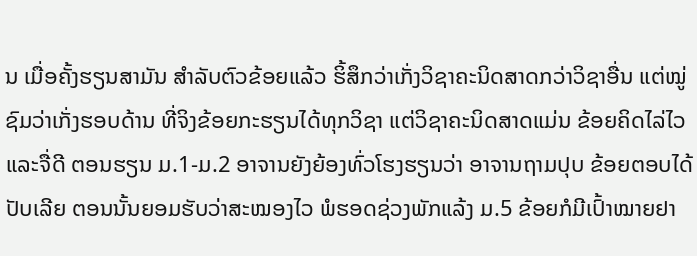ນ ເມື່ອຄັ້ງຮຽນສາມັນ ສຳລັບຕົວຂ້ອຍແລ້ວ ຮິ້ສຶກວ່າເກັ່ງວິຊາຄະນິດສາດກວ່າວິຊາອື່ນ ແຕ່ໝູ່ຊົມວ່າເກັ່ງຮອບດ້ານ ທີ່ຈິງຂ້ອຍກະຮຽນໄດ້ທຸກວິຊາ ແຕ່ວິຊາຄະນິດສາດແມ່ນ ຂ້ອຍຄິດໄລ່ໄວ ແລະຈື່ດີ ຕອນຮຽນ ມ.1-ມ.2 ອາຈານຍັງຍ້ອງທົ່ວໂຮງຮຽນວ່າ ອາຈານຖາມປຸບ ຂ້ອຍຕອບໄດ້ປັບເລີຍ ຕອນນັ້ນຍອມຮັບວ່າສະໝອງໄວ ພໍຮອດຊ່ວງພັກແລ້ງ ມ.5 ຂ້ອຍກໍມີເປົ້າໝາຍຢາ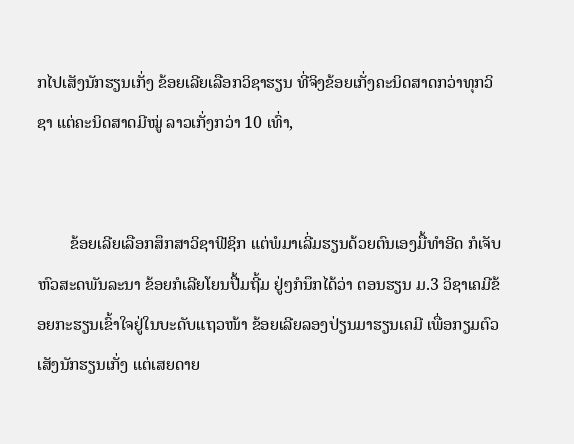ກໄປເສັງນັກຮຽນເກັ່ງ ຂ້ອຍເລີຍເລືອກວິຊາຮຽນ ທີ່ຈິງຂ້ອຍເກັ່ງຄະນິດສາດກວ່າທຸກວິຊາ ແຕ່ຄະນິດສາດມີໝູ່ ລາວເກັ່ງກວ່າ 10 ເທົ່າ,


        ຂ້ອຍເລີຍເລືອກສຶກສາວິຊາຟີຊິກ ແຕ່ພໍມາເລີ່ມຮຽນດ້ວຍຕົນເອງມື້ທຳອີດ ກໍເຈັບຫົວສະດພັນລະນາ ຂ້ອຍກໍເລີຍໂຍນປື້ມຖີ້ມ ຢູ່ໆກໍນຶກໄດ້ວ່າ ຕອນຮຽນ ມ.3 ວິຊາເຄມີຂ້ອຍກະຮຽນເຂົ້າໃຈຢູ່ໃນບະດັບແຖວໜ້າ ຂ້ອຍເລີຍລອງປ່ຽນມາຮຽນເຄມີ ເພື່ອກຽມຕົວເສັງນັກຮຽນເກັ່ງ ແຕ່ເສຍດາຍ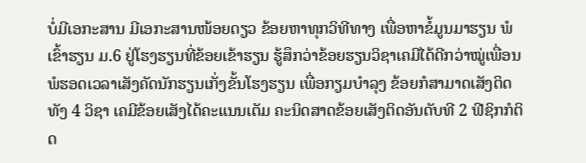ບໍ່ມີເອກະສານ ມີເອກະສານໜ້ອຍດຽວ ຂ້ອຍຫາທຸກວິທີທາງ ເພື່ອຫາຂໍ້ມູນມາຮຽນ ພໍເຂົ້າຮຽນ ມ.6 ຢູ່ໂຮງຮຽນທີ່ຂ້ອຍເຂ້າຮຽນ ຮູ້ສຶກວ່າຂ້ອຍຮຽນວິຊາເຄມີໄດ້ດີກວ່າໝູ່ເພື່ອນ ພໍຮອດເວລາເສັງຄັດນັກຮຽນເກັ່ງຂັ້ນໂຮງຮຽນ ເພື່ອກຽມບຳລຸງ ຂ້ອຍກໍສາມາດເສັງຕິດທັງ 4 ວິຊາ ເຄມີຂ້ອຍເສັງໄດ້ຄະແນນເຕັມ ຄະນິດສາດຂ້ອຍເສັງຕິດອັນດັບທີ 2 ຟີຊິກກໍຕິດ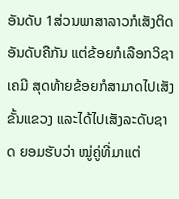ອັນດັບ 1ສ່ວນພາສາລາວກໍເສັງຕິດອັນດັບຄືກັນ ແຕ່ຂ້ອຍກໍເລືອກວິຊາເຄມີ ສຸດທ້າຍຂ້ອຍກໍສາມາດໄປເສັງຂັ້ນແຂວງ ແລະໄດ້ໄປເສັງລະດັບຊາດ ຍອມຮັບວ່າ ໝູ່ຄູ່ທີ່ມາແຕ່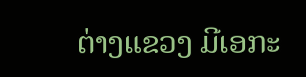ຕ່າງແຂວງ ມີເອກະ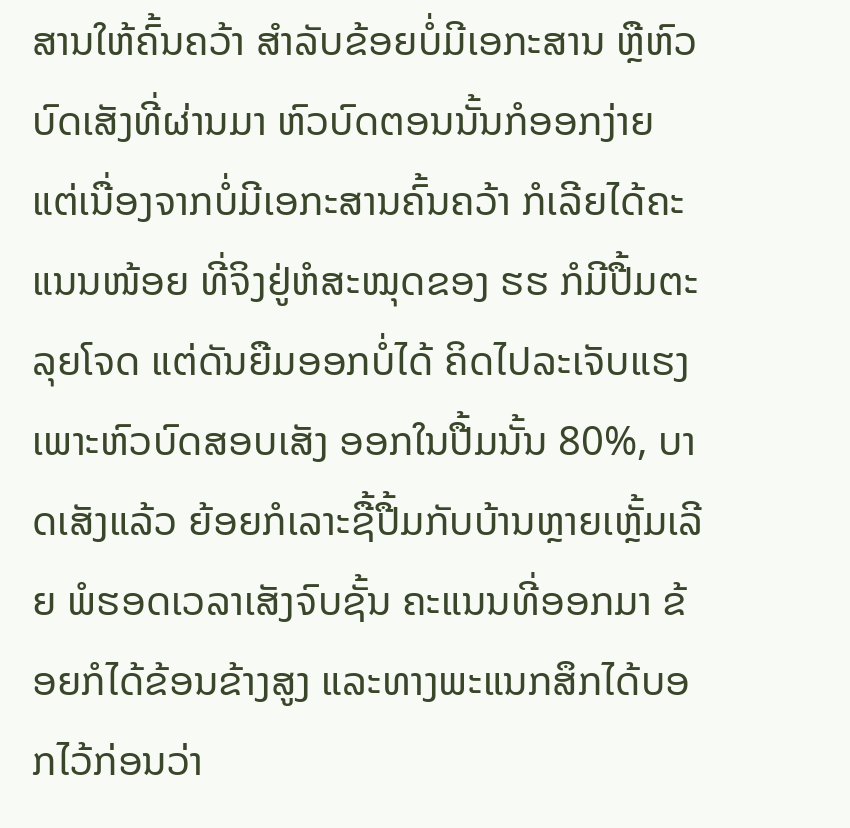ສານໃຫ້ຄົ້ນຄວ້າ ສຳລັບຂ້ອຍບໍ່ມີເອກະສານ ຫຼືຫົວບົດເສັງທີ່ຜ່ານມາ ຫົວບົດຕອນນັ້ນກໍອອກງ່າຍ ແຕ່ເນື່ອງຈາກບໍ່ມີເອກະສານຄົ້ນຄວ້າ ກໍເລີຍໄດ້ຄະແນນໜ້ອຍ ທີ່ຈິງຢູ່ຫໍສະໝຸດຂອງ ຮຮ ກໍມີປື້ມຕະລຸຍໂຈດ ແຕ່ດັນຍືມອອກບໍ່ໄດ້ ຄິດໄປລະເຈັບແຮງ ເພາະຫົວບົດສອບເສັງ ອອກໃນປື້ມນັ້ນ 80%, ບາດເສັງແລ້ວ ຍ້ອຍກໍເລາະຊື້ປື້ມກັບບ້ານຫຼາຍເຫຼັ້ມເລີຍ ພໍຮອດເວລາເສັງຈົບຊັ້ນ ຄະແນນທີ່ອອກມາ ຂ້ອຍກໍໄດ້ຂ້ອນຂ້າງສູງ ແລະທາງພະແນກສຶກໄດ້ບອກໄວ້ກ່ອນວ່າ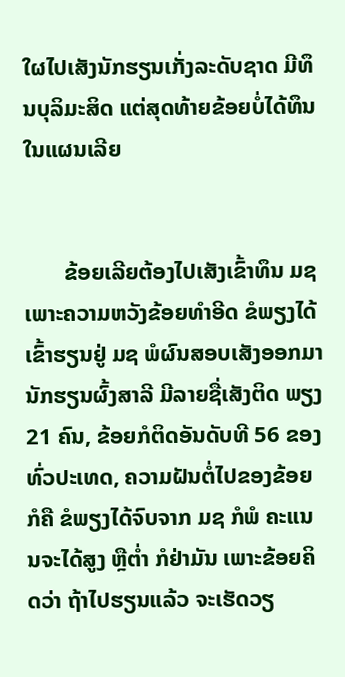ໃຜໄປເສັງນັກຮຽນເກັ່ງລະດັບຊາດ ມີທຶນບຸລິມະສິດ ແຕ່ສຸດທ້າຍຂ້ອຍບໍ່ໄດ້ທຶນໃນແຜນເລີຍ


       ຂ້ອຍເລີຍຕ້ອງໄປເສັງເຂົ້າທຶນ ມຊ ເພາະຄວາມຫວັງຂ້ອຍທຳອີດ ຂໍພຽງໄດ້ເຂົ້າຮຽນຢູ່ ມຊ ພໍຜົນສອບເສັງອອກມາ ນັກຮຽນຜົ້ງສາລີ ມີລາຍຊື່ເສັງຕິດ ພຽງ 21 ຄົນ, ຂ້ອຍກໍຕິດອັນດັບທີ 56 ຂອງທົ່ວປະເທດ, ຄວາມຝັນຕໍ່ໄປຂອງຂ້ອຍກໍຄື ຂໍພຽງໄດ້ຈົບຈາກ ມຊ ກໍພໍ ຄະແນນຈະໄດ້ສູງ ຫຼືຕ່ຳ ກໍຢ່າມັນ ເພາະຂ້ອຍຄິດວ່າ ຖ້າໄປຮຽນແລ້ວ ຈະເຮັດວຽ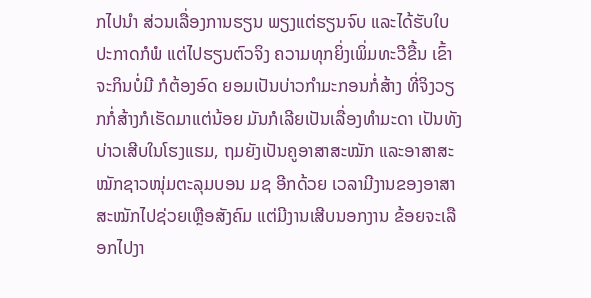ກໄປນຳ ສ່ວນເລື່ອງການຮຽນ ພຽງແຕ່ຮຽນຈົບ ແລະໄດ້ຮັບໃບປະກາດກໍພໍ ແຕ່ໄປຮຽນຕົວຈິງ ຄວາມທຸກຍິ່ງເພິ່ມທະວີຂື້ນ ເຂົ້າຈະກິນບໍ່ມີ ກໍຕ້ອງອົດ ຍອມເປັນບ່າວກຳມະກອນກໍ່ສ້າງ ທີ່ຈິງວຽກກໍ່ສ້າງກໍເຮັດມາແຕ່ນ້ອຍ ມັນກໍເລີຍເປັນເລື່ອງທຳມະດາ ເປັນທັງບ່າວເສີບໃນໂຮງແຮມ, ຖມຍັງເປັນຄູອາສາສະໝັກ ແລະອາສາສະໝັກຊາວໜຸ່ມຕະລຸມບອນ ມຊ ອີກດ້ວຍ ເວລາມີງານຂອງອາສາສະໝັກໄປຊ່ວຍເຫຼືອສັງຄົມ ແຕ່ມີງານເສີບນອກງານ ຂ້ອຍຈະເລືອກໄປງາ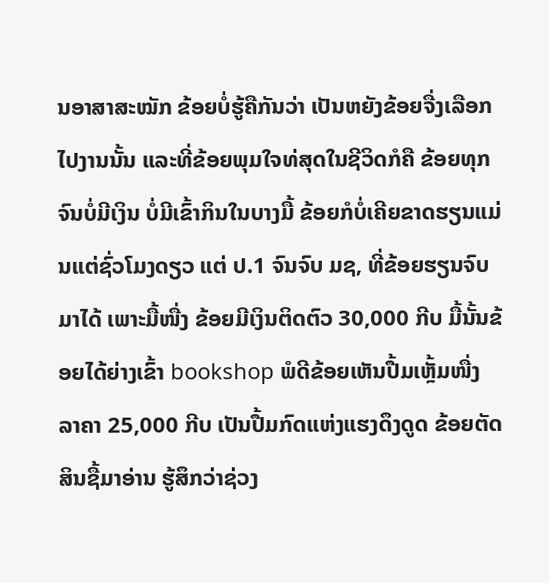ນອາສາສະໝັກ ຂ້ອຍບໍ່ຮູ້ຄືກັນວ່າ ເປັນຫຍັງຂ້ອຍຈື່ງເລືອກໄປງານນັ້ນ ແລະທີ່ຂ້ອຍພຸມໃຈທ່ສຸດໃນຊີວິດກໍຄື ຂ້ອຍທຸກຈົນບໍ່ມີເງິນ ບໍ່ມີເຂົ້າກິນໃນບາງມື້ ຂ້ອຍກໍບໍ່ເຄີຍຂາດຮຽນແມ່ນແຕ່ຊົ່ວໂມງດຽວ ແຕ່ ປ.1 ຈົນຈົບ ມຊ, ທີ່ຂ້ອຍຮຽນຈົບມາໄດ້ ເພາະມື້ໜື່ງ ຂ້ອຍມີເງິນຕິດຕົວ 30,000 ກີບ ມື້ນັ້ນຂ້ອຍໄດ້ຍ່າງເຂົ້າ bookshop ພໍດີຂ້ອຍເຫັນປື້ມເຫຼັ້ມໜື່ງ ລາຄາ 25,000 ກີບ ເປັນປື້ມກົດແຫ່ງແຮງດຶງດູດ ຂ້ອຍຕັດສິນຊື້ມາອ່ານ ຮູ້ສຶກວ່າຊ່ວງ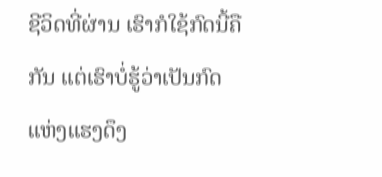ຊີວິດທີ່ຜ່ານ ເຮົາກໍໃຊ້ກົດນີ້ຄືກັນ ແຕ່ເຮົາບໍ່ຮູ້ວ່າເປັນກົດແຫ່ງແຮງດຶງ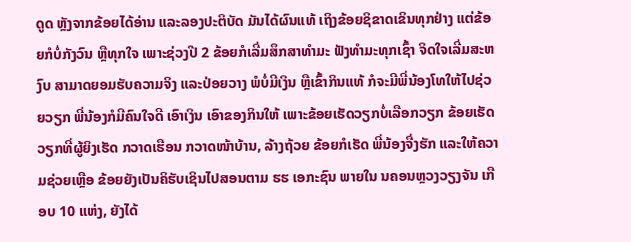ດູດ ຫຼັງຈາກຂ້ອຍໄດ້ອ່ານ ແລະລອງປະຕິບັດ ມັນໄດ້ຜົນແທ້ ເຖິງຂ້ອຍຊິຂາດເຂິນທຸກຢ່າງ ແຕ່ຂ້ອຍກໍບໍ່ກັງວົນ ຫຼືທຸກໃຈ ເພາະຊ່ວງປີ 2 ຂ້ອຍກໍເລີ່ມສຶກສາທຳມະ ຟັງທຳມະທຸກເຊົ້າ ຈິດໃຈເລີ່ມສະຫງົບ ສາມາດຍອມຮັບຄວາມຈິງ ແລະປ່ອຍວາງ ພໍບໍ່ມີເງິນ ຫຼືເຂົ້າກິນແທ້ ກໍຈະມີພີ່ນ້ອງໂທໃຫ້ໄປຊ່ວຍວຽກ ພີ່ນ້ອງກໍມີຄົນໃຈດີ ເອົາເງິນ ເອົາຂອງກິນໃຫ້ ເພາະຂ້ອຍເຮັດວຽກບໍ່ເລືອກວຽກ ຂ້ອຍເຮັດວຽກທີ່ຜູ້ຍິງເຮັດ ກວາດເຮືອນ ກວາດໜ້າບ້ານ, ລ້າງຖ້ວຍ ຂ້ອຍກໍເຮັດ ພີ່ນ້ອງຈື່ງຮັກ ແລະໃຫ້ຄວາມຊ່ວຍເຫຼືອ ຂ້ອຍຍັງເປັນຄິຮັບເຊິນໄປສອນຕາມ ຮຮ ເອກະຊົນ ພາຍໃນ ນຄອນຫຼວງວຽງຈັນ ເກືອບ 10 ແຫ່ງ, ຍັງໄດ້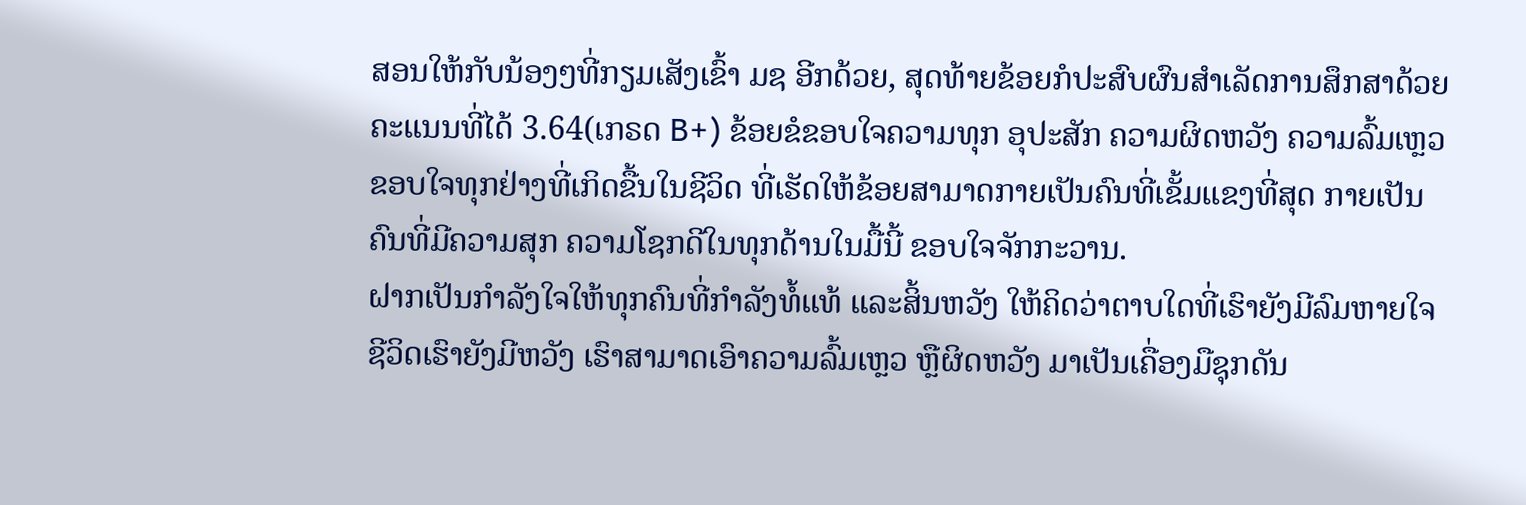ສອນໃຫ້ກັບນ້ອງໆທີ່ກຽມເສັງເຂົ້າ ມຊ ອີກດ້ວຍ, ສຸດທ້າຍຂ້ອຍກໍປະສົບຜົນສຳເລັດການສຶກສາດ້ວຍຄະແນນທີ່ໄດ້ 3.64(ເກຣດ B+) ຂ້ອຍຂໍຂອບໃຈຄວາມທຸກ ອຸປະສັກ ຄວາມຜິດຫວັງ ຄວາມລົ້ມເຫຼວ ຂອບໃຈທຸກຢ່າງທີ່ເກິດຂື້ນໃນຊີວິດ ທີ່ເຮັດໃຫ້ຂ້ອຍສາມາດກາຍເປັນຄົນທີ່ເຂັ້ມແຂງທີ່ສຸດ ກາຍເປັນຄົນທີ່ມີຄວາມສຸກ ຄວາມໂຊກດີໃນທຸກດ້ານໃນມື້ນີ້ ຂອບໃຈຈັກກະວານ.
ຝາກເປັນກຳລັງໃຈໃຫ້ທຸກຄົນທີ່ກຳລັງທໍ້ແທ້ ແລະສິ້ນຫວັງ ໃຫ້ຄິດວ່າຕາບໃດທີ່ເຮົາຍັງມີລົມຫາຍໃຈ ຊີວິດເຮົາຍັງມີຫວັງ ເຮົາສາມາດເອົາຄວາມລົ້ມເຫຼວ ຫຼືຜິດຫວັງ ມາເປັນເຄື່ອງມືຊຸກດັນ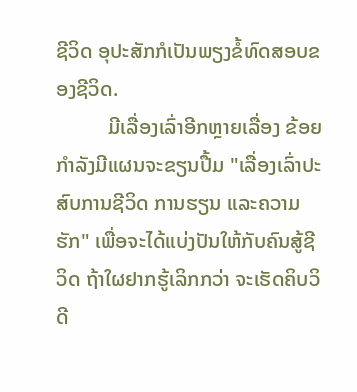ຊີວິດ ອຸປະສັກກໍເປັນພຽງຂໍ້ທົດສອບຂອງຊີວິດ.
          ມີເລື່ອງເລົ່າອີກຫຼາຍເລື່ອງ ຂ້ອຍກຳລັງມີແຜນຈະຂຽນປື້ມ "ເລື່ອງເລົ່າປະສົບການຊີວິດ ການຮຽນ ແລະຄວາມຮັກ" ເພື່ອຈະໄດ້ແບ່ງປັນໃຫ້ກັບຄົນສູ້ຊີວິດ ຖ້າໃຜຢາກຮູ້ເລິກກວ່າ ຈະເຮັດຄິບວິດີ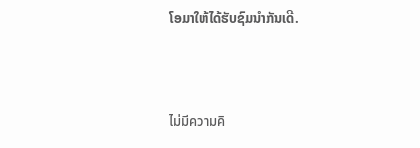ໂອມາໃຫ້ໄດ້ຮັບຊົມນຳກັນເດີ.



ไม่มีความคิ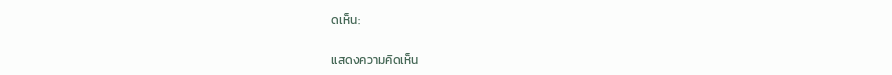ดเห็น:

แสดงความคิดเห็น